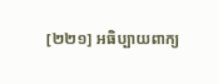[២២១] អធិប្បាយពាក្យ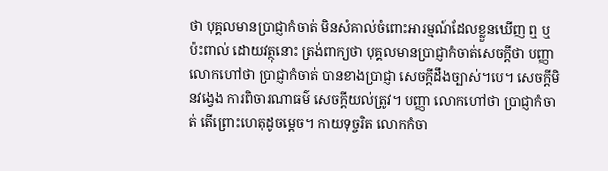ថា បុគ្គលមានប្រាជ្ញាកំចាត់ មិនសំគាល់ចំពោះអារម្មណ៍ដែលខ្លួនឃើញ ឮ ឬប៉ះពាល់ ដោយវត្ថុនោះ ត្រង់ពាក្យថា បុគ្គលមានបា្រជ្ញាកំចាត់សេចក្តីថា បញ្ញា លោកហៅថា ប្រាជ្ញាកំចាត់ បានខាងប្រាជ្ញា សេចក្តីដឹងច្បាស់។បេ។ សេចក្តីមិនវង្វេង ការពិចារណាធម៌ សេចក្តីយល់ត្រូវ។ បញ្ញា លោកហៅថា ប្រាជ្ញាកំចាត់ តើព្រោះហេតុដូចម្តេច។ កាយទុច្ចរិត លោកកំចា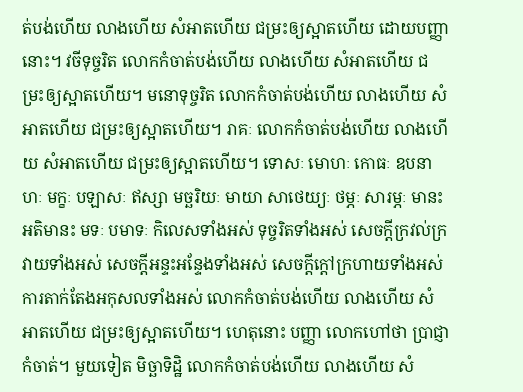ត់បង់ហើយ លាងហើយ សំអាតហើយ ជម្រះឲ្យស្អាតហើយ ដោយបញ្ញានោះ។ វចីទុច្ចរិត លោកកំចាត់បង់ហើយ លាងហើយ សំអាតហើយ ជម្រះឲ្យស្អាតហើយ។ មនោទុច្ចរិត លោកកំចាត់បង់ហើយ លាងហើយ សំអាតហើយ ជម្រះឲ្យស្អាតហើយ។ រាគៈ លោកកំចាត់បង់ហើយ លាងហើយ សំអាតហើយ ជម្រះឲ្យស្អាតហើយ។ ទោសៈ មោហៈ កោធៈ ឧបនាហៈ មក្ខៈ បឡាសៈ ឥស្សា មច្ឆរិយៈ មាយា សាថេយ្យៈ ថម្ភៈ សារម្ភៈ មានះ អតិមានះ មទៈ បមាទៈ កិលេសទាំងអស់ ទុច្ចរិតទាំងអស់ សេចក្តីក្រវល់ក្រវាយទាំងអស់ សេចក្តីអន្ទះអន្ទែងទាំងអស់ សេចក្តីក្តៅក្រហាយទាំងអស់ ការតាក់តែងអកុសលទាំងអស់ លោកកំចាត់បង់ហើយ លាងហើយ សំអាតហើយ ជម្រះឲ្យស្អាតហើយ។ ហេតុនោះ បញ្ញា លោកហៅថា ប្រាជ្ញាកំចាត់។ មួយទៀត មិច្ឆាទិដ្ឋិ លោកកំចាត់បង់ហើយ លាងហើយ សំ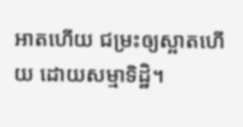អាតហើយ ជម្រះឲ្យស្អាតហើយ ដោយសម្មាទិដ្ឋិ។